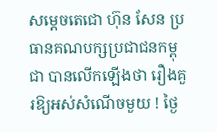សម្តេចតេជោ ហ៊ុន សែន ប្រធានគណបក្សប្រជាជនកម្ពុជា បានលើកឡើងថា រឿងគួរឱ្យអស់សំណើចមួយ ! ថ្ងៃ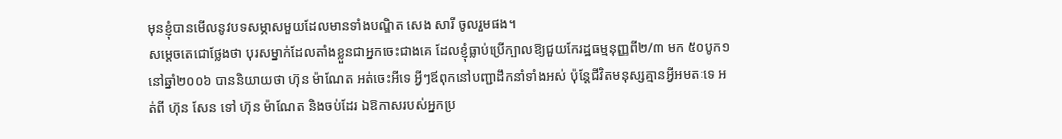មុនខ្ញុំបានមើលនូវបទសម្ភាសមួយដែលមានទាំងបណ្ឌិត សេង សារី ចូលរួមផង។
សម្តេចតេជោថ្លែងថា បុរសម្នាក់ដែលតាំងខ្លួនជាអ្នកចេះជាងគេ ដែលខ្ញុំធ្លាប់ប្រើក្បាលឱ្យជួយកែរដ្ឋធម្មនុញ្ញពី២/៣ មក ៥០បូក១ នៅឆ្នាំ២០០៦ បាននិយាយថា ហ៊ុន ម៉ាណែត អត់ចេះអីទេ អ្វីៗឪពុកនៅបញ្ជាដឹកនាំទាំងអស់ ប៉ុន្តែជីវិតមនុស្សគ្មានអ្វីអមតៈទេ អត់ពី ហ៊ុន សែន ទៅ ហ៊ុន ម៉ាណែត និងចប់ដែរ ឯឱកាសរបស់អ្នកប្រ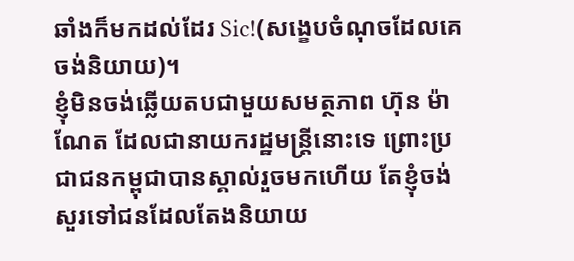ឆាំងក៏មកដល់ដែរ Sic!(សង្ខេបចំណុចដែលគេចង់និយាយ)។
ខ្ញុំមិនចង់ឆ្លើយតបជាមួយសមត្ថភាព ហ៊ុន ម៉ាណែត ដែលជានាយករដ្ឋមន្ត្រីនោះទេ ព្រោះប្រជាជនកម្ពុជាបានស្គាល់រួចមកហើយ តែខ្ញុំចង់សួរទៅជនដែលតែងនិយាយ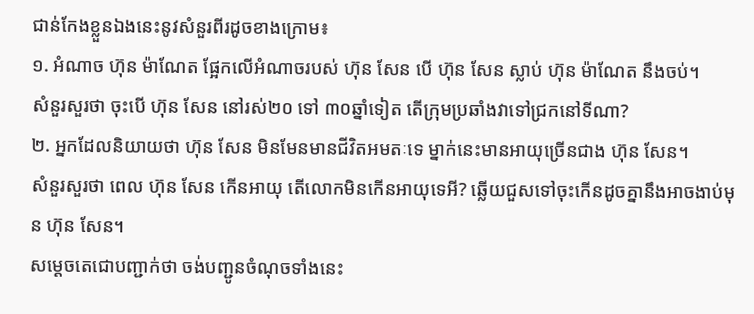ជាន់កែងខ្លួនឯងនេះនូវសំនួរពីរដូចខាងក្រោម៖
១. អំណាច ហ៊ុន ម៉ាណែត ផ្អែកលើអំណាចរបស់ ហ៊ុន សែន បើ ហ៊ុន សែន ស្លាប់ ហ៊ុន ម៉ាណែត នឹងចប់។
សំនួរសួរថា ចុះបើ ហ៊ុន សែន នៅរស់២០ ទៅ ៣០ឆ្នាំទៀត តើក្រុមប្រឆាំងវាទៅជ្រកនៅទីណា?
២. អ្នកដែលនិយាយថា ហ៊ុន សែន មិនមែនមានជីវិតអមតៈទេ ម្នាក់នេះមានអាយុច្រើនជាង ហ៊ុន សែន។
សំនួរសួរថា ពេល ហ៊ុន សែន កើនអាយុ តើលោកមិនកើនអាយុទេអី? ឆ្លើយជួសទៅចុះកើនដូចគ្នានឹងអាចងាប់មុន ហ៊ុន សែន។
សម្តេចតេជោបញ្ជាក់ថា ចង់បញ្ជូនចំណុចទាំងនេះ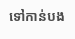ទៅកាន់បង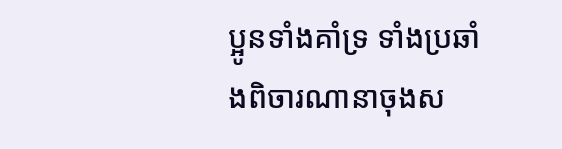ប្អូនទាំងគាំទ្រ ទាំងប្រឆាំងពិចារណានាចុងស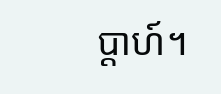ប្តាហ៍។